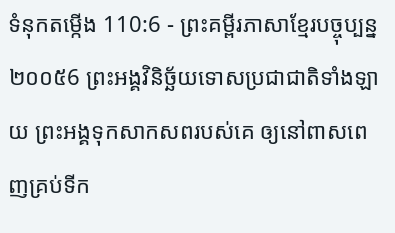ទំនុកតម្កើង 110:6 - ព្រះគម្ពីរភាសាខ្មែរបច្ចុប្បន្ន ២០០៥6 ព្រះអង្គវិនិច្ឆ័យទោសប្រជាជាតិទាំងឡាយ ព្រះអង្គទុកសាកសពរបស់គេ ឲ្យនៅពាសពេញគ្រប់ទីក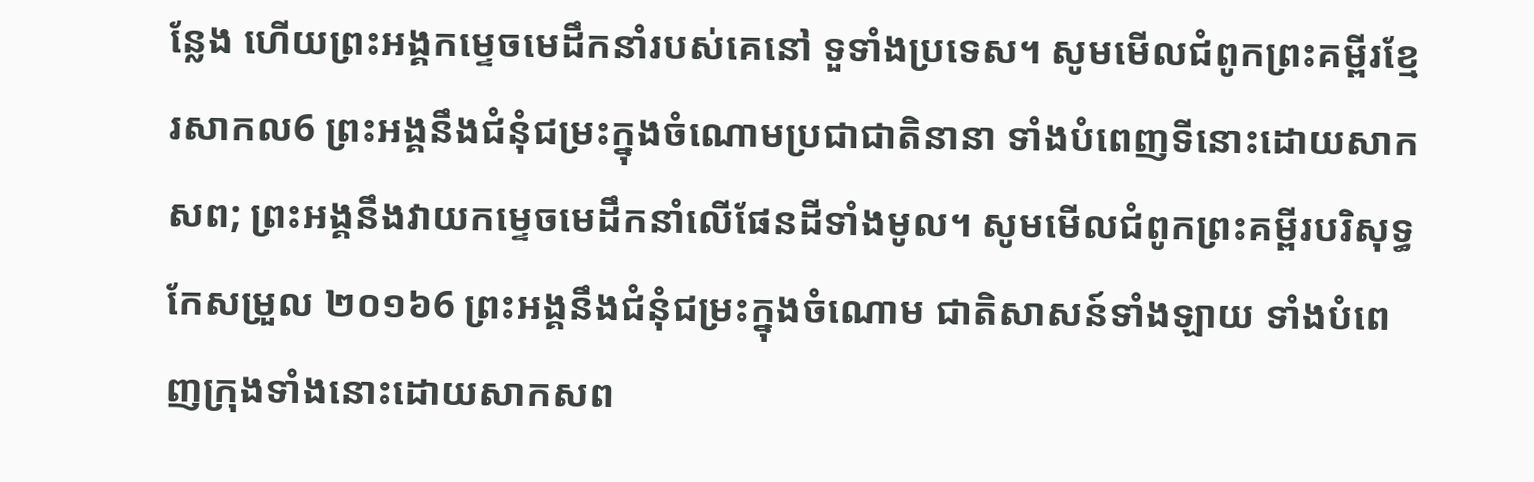ន្លែង ហើយព្រះអង្គកម្ទេចមេដឹកនាំរបស់គេនៅ ទួទាំងប្រទេស។ សូមមើលជំពូកព្រះគម្ពីរខ្មែរសាកល6 ព្រះអង្គនឹងជំនុំជម្រះក្នុងចំណោមប្រជាជាតិនានា ទាំងបំពេញទីនោះដោយសាកសព; ព្រះអង្គនឹងវាយកម្ទេចមេដឹកនាំលើផែនដីទាំងមូល។ សូមមើលជំពូកព្រះគម្ពីរបរិសុទ្ធកែសម្រួល ២០១៦6 ព្រះអង្គនឹងជំនុំជម្រះក្នុងចំណោម ជាតិសាសន៍ទាំងឡាយ ទាំងបំពេញក្រុងទាំងនោះដោយសាកសព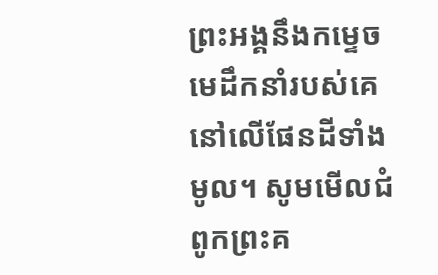ព្រះអង្គនឹងកម្ទេចមេដឹកនាំរបស់គេ នៅលើផែនដីទាំងមូល។ សូមមើលជំពូកព្រះគ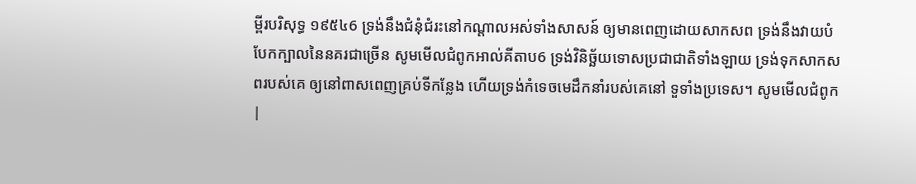ម្ពីរបរិសុទ្ធ ១៩៥៤6 ទ្រង់នឹងជំនុំជំរះនៅកណ្តាលអស់ទាំងសាសន៍ ឲ្យមានពេញដោយសាកសព ទ្រង់នឹងវាយបំបែកក្បាលនៃនគរជាច្រើន សូមមើលជំពូកអាល់គីតាប6 ទ្រង់វិនិច្ឆ័យទោសប្រជាជាតិទាំងឡាយ ទ្រង់ទុកសាកសពរបស់គេ ឲ្យនៅពាសពេញគ្រប់ទីកន្លែង ហើយទ្រង់កំទេចមេដឹកនាំរបស់គេនៅ ទួទាំងប្រទេស។ សូមមើលជំពូក |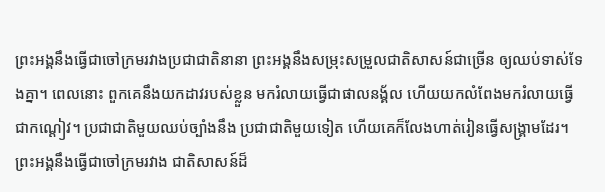ព្រះអង្គនឹងធ្វើជាចៅក្រមរវាងប្រជាជាតិនានា ព្រះអង្គនឹងសម្រុះសម្រួលជាតិសាសន៍ជាច្រើន ឲ្យឈប់ទាស់ទែងគ្នា។ ពេលនោះ ពួកគេនឹងយកដាវរបស់ខ្លួន មករំលាយធ្វើជាផាលនង្គ័ល ហើយយកលំពែងមករំលាយធ្វើជាកណ្ដៀវ។ ប្រជាជាតិមួយឈប់ច្បាំងនឹង ប្រជាជាតិមួយទៀត ហើយគេក៏លែងហាត់រៀនធ្វើសង្គ្រាមដែរ។
ព្រះអង្គនឹងធ្វើជាចៅក្រមរវាង ជាតិសាសន៍ដ៏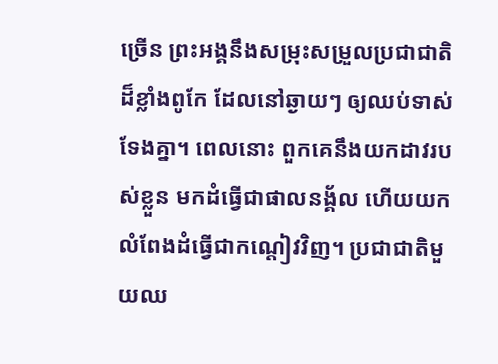ច្រើន ព្រះអង្គនឹងសម្រុះសម្រួលប្រជាជាតិដ៏ខ្លាំងពូកែ ដែលនៅឆ្ងាយៗ ឲ្យឈប់ទាស់ទែងគ្នា។ ពេលនោះ ពួកគេនឹងយកដាវរបស់ខ្លួន មកដំធ្វើជាផាលនង្គ័ល ហើយយកលំពែងដំធ្វើជាកណ្ដៀវវិញ។ ប្រជាជាតិមួយឈ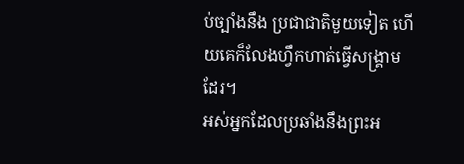ប់ច្បាំងនឹង ប្រជាជាតិមួយទៀត ហើយគេក៏លែងហ្វឹកហាត់ធ្វើសង្គ្រាមដែរ។
អស់អ្នកដែលប្រឆាំងនឹងព្រះអ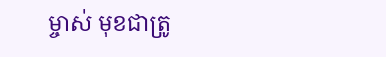ម្ចាស់ មុខជាត្រូ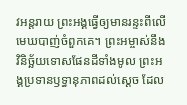វអន្តរាយ ព្រះអង្គធ្វើឲ្យមានរន្ទះពីលើមេឃបាញ់ចំពួកគេ។ ព្រះអម្ចាស់នឹងវិនិច្ឆ័យទោសផែនដីទាំងមូល ព្រះអង្គប្រទានឫទ្ធានុភាពដល់ស្ដេច ដែល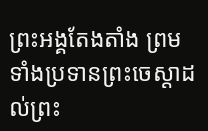ព្រះអង្គតែងតាំង ព្រមទាំងប្រទានព្រះចេស្ដាដល់ព្រះ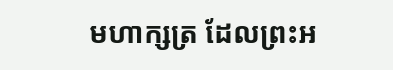មហាក្សត្រ ដែលព្រះអ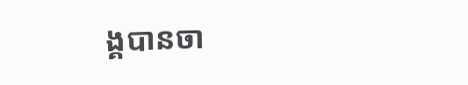ង្គបានចា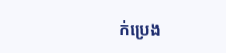ក់ប្រេង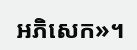អភិសេក»។